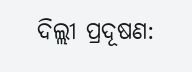ଦିଲ୍ଲୀ ପ୍ରଦୂଷଣ: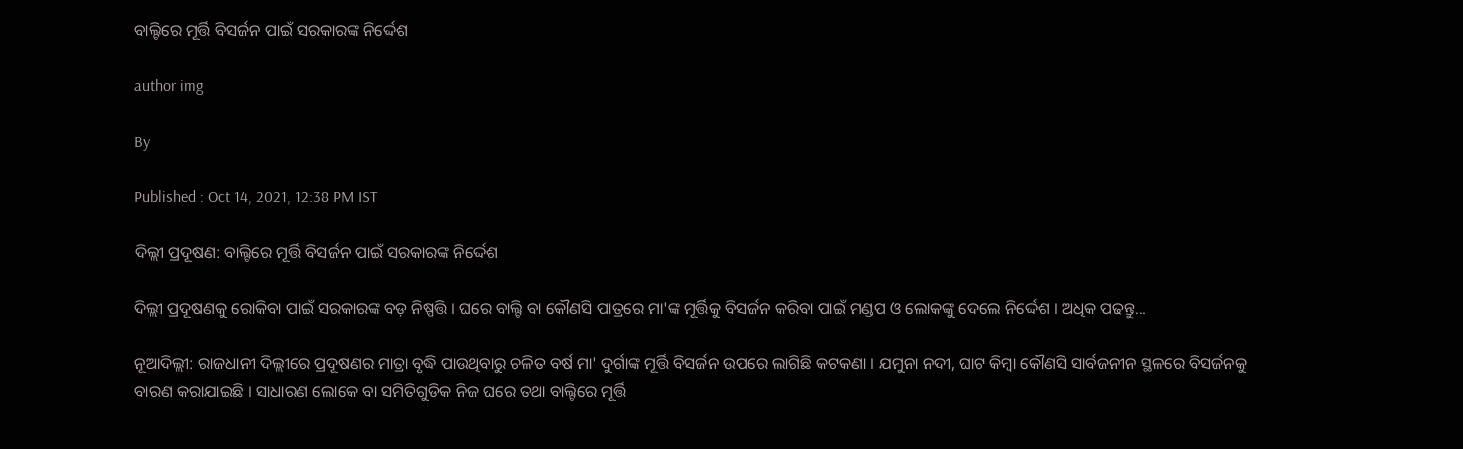ବାଲ୍ଟିରେ ମୂର୍ତ୍ତି ବିସର୍ଜନ ପାଇଁ ସରକାରଙ୍କ ନିର୍ଦ୍ଦେଶ

author img

By

Published : Oct 14, 2021, 12:38 PM IST

ଦିଲ୍ଲୀ ପ୍ରଦୂଷଣ: ବାଲ୍ଟିରେ ମୂର୍ତ୍ତି ବିସର୍ଜନ ପାଇଁ ସରକାରଙ୍କ ନିର୍ଦ୍ଦେଶ

ଦିଲ୍ଲୀ ପ୍ରଦୂଷଣକୁ ରୋକିବା ପାଇଁ ସରକାରଙ୍କ ବଡ଼ ନିଷ୍ପତ୍ତି । ଘରେ ବାଲ୍ଟି ବା କୌଣସି ପାତ୍ରରେ ମା'ଙ୍କ ମୂର୍ତ୍ତିକୁ ବିସର୍ଜନ କରିବା ପାଇଁ ମଣ୍ଡପ ଓ ଲୋକଙ୍କୁ ଦେଲେ ନିର୍ଦ୍ଦେଶ । ଅଧିକ ପଢନ୍ତୁ...

ନୂଆଦିଲ୍ଲୀ: ରାଜଧାନୀ ଦିଲ୍ଲୀରେ ପ୍ରଦୂଷଣର ମାତ୍ରା ବୃଦ୍ଧି ପାଉଥିବାରୁ ଚଳିତ ବର୍ଷ ମା' ଦୁର୍ଗାଙ୍କ ମୂର୍ତ୍ତି ବିସର୍ଜନ ଉପରେ ଲାଗିଛି କଟକଣା । ଯମୁନା ନଦୀ, ଘାଟ କିମ୍ବା କୌଣସି ସାର୍ବଜନୀନ ସ୍ଥଳରେ ବିସର୍ଜନକୁ ବାରଣ କରାଯାଇଛି । ସାଧାରଣ ଲୋକେ ବା ସମିତିଗୁଡିକ ନିଜ ଘରେ ତଥା ବାଲ୍ଟିରେ ମୂର୍ତ୍ତି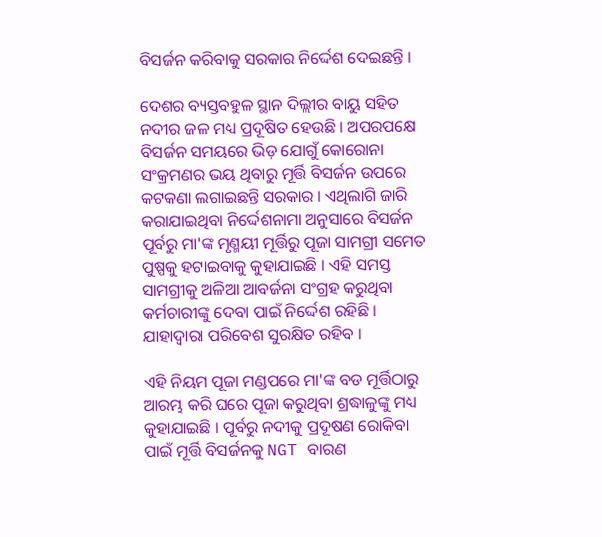ବିସର୍ଜନ କରିବାକୁ ସରକାର ନିର୍ଦ୍ଦେଶ ଦେଇଛନ୍ତି ।

ଦେଶର ବ୍ୟସ୍ତବହୁଳ ସ୍ଥାନ ଦିଲ୍ଲୀର ବାୟୁ ସହିତ ନଦୀର ଜଳ ମଧ୍ୟ ପ୍ରଦୂଷିତ ହେଉଛି । ଅପରପକ୍ଷେ ବିସର୍ଜନ ସମୟରେ ଭିଡ଼ ଯୋଗୁଁ କୋରୋନା ସଂକ୍ରମଣର ଭୟ ଥିବାରୁ ମୂର୍ତ୍ତି ବିସର୍ଜନ ଉପରେ କଟକଣା ଲଗାଇଛନ୍ତି ସରକାର । ଏଥିଲାଗି ଜାରି କରାଯାଇଥିବା ନିର୍ଦ୍ଦେଶନାମା ଅନୁସାରେ ବିସର୍ଜନ ପୂର୍ବରୁ ମା'ଙ୍କ ମୃଣ୍ମୟୀ ମୂର୍ତ୍ତିରୁ ପୂଜା ସାମଗ୍ରୀ ସମେତ ପୁଷ୍ପକୁ ହଟାଇବାକୁ କୁହାଯାଇଛି । ଏହି ସମସ୍ତ ସାମଗ୍ରୀକୁ ଅଳିଆ ଆବର୍ଜନା ସଂଗ୍ରହ କରୁଥିବା କର୍ମଚାରୀଙ୍କୁ ଦେବା ପାଇଁ ନିର୍ଦ୍ଦେଶ ରହିଛି । ଯାହାଦ୍ବାରା ପରିବେଶ ସୁରକ୍ଷିତ ରହିବ ।

ଏହି ନିୟମ ପୂଜା ମଣ୍ଡପରେ ମା'ଙ୍କ ବଡ ମୂର୍ତ୍ତିଠାରୁ ଆରମ୍ଭ କରି ଘରେ ପୂଜା କରୁଥିବା ଶ୍ରଦ୍ଧାଳୁଙ୍କୁ ମଧ୍ୟ କୁହାଯାଇଛି । ପୂର୍ବରୁ ନଦୀକୁ ପ୍ରଦୂଷଣ ରୋକିବା ପାଇଁ ମୂର୍ତ୍ତି ବିସର୍ଜନକୁ NGT ବାରଣ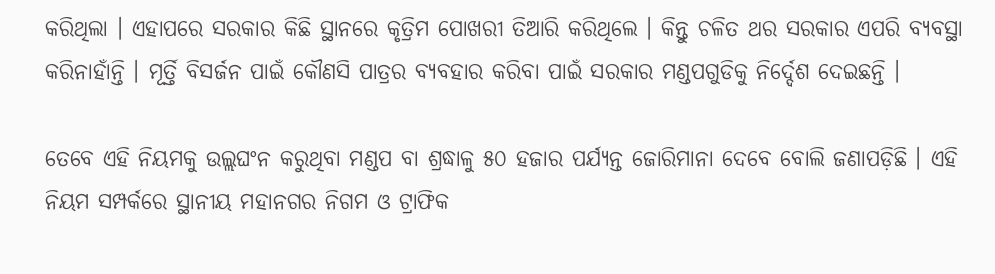କରିଥିଲା । ଏହାପରେ ସରକାର କିଛି ସ୍ଥାନରେ କୃତ୍ରିମ ପୋଖରୀ ତିଆରି କରିଥିଲେ । କିନ୍ତୁ ଚଳିତ ଥର ସରକାର ଏପରି ବ୍ୟବସ୍ଥା କରିନାହାଁନ୍ତି । ମୂର୍ତ୍ତି ବିସର୍ଜନ ପାଇଁ କୌଣସି ପାତ୍ରର ବ୍ୟବହାର କରିବା ପାଇଁ ସରକାର ମଣ୍ଡପଗୁଡିକୁ ନିର୍ଦ୍ଦେଶ ଦେଇଛନ୍ତି ।

ତେବେ ଏହି ନିୟମକୁ ଉଲ୍ଲଘଂନ କରୁଥିବା ମଣ୍ଡପ ବା ଶ୍ରଦ୍ଧାଳୁ ୫୦ ହଜାର ପର୍ଯ୍ୟନ୍ତ ଜୋରିମାନା ଦେବେ ବୋଲି ଜଣାପଡ଼ିଛି । ଏହି ନିୟମ ସମ୍ପର୍କରେ ସ୍ଥାନୀୟ ମହାନଗର ନିଗମ ଓ ଟ୍ରାଫିକ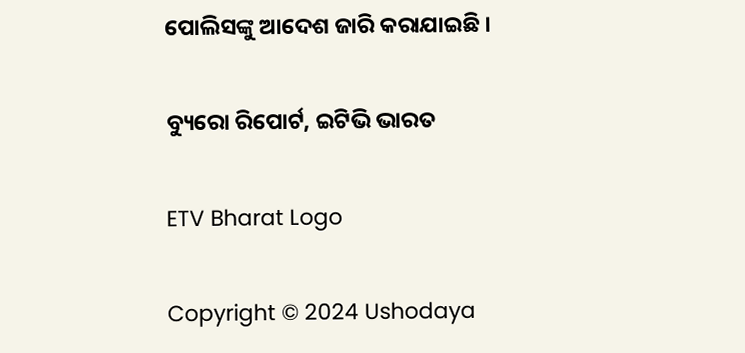ପୋଲିସଙ୍କୁ ଆଦେଶ ଜାରି କରାଯାଇଛି ।

ବ୍ୟୁରୋ ରିପୋର୍ଟ, ଇଟିଭି ଭାରତ

ETV Bharat Logo

Copyright © 2024 Ushodaya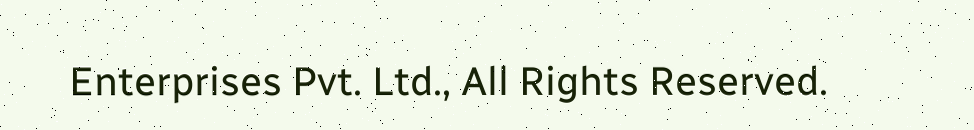Enterprises Pvt. Ltd., All Rights Reserved.